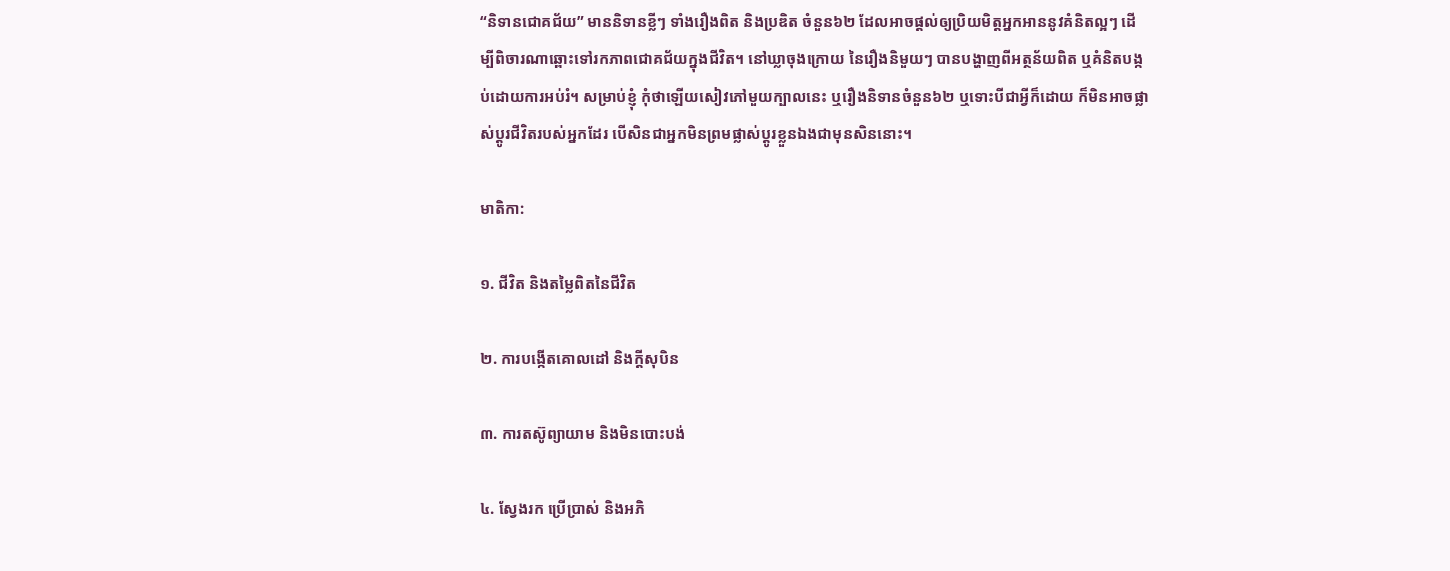“និទានជោគជ័យ” មាននិទានខ្លីៗ ទាំងរឿងពិត និងប្រឌិត ចំនួន៦២ ដែលអាចផ្តល់ឲ្យប្រិយមិត្តអ្នកអាននូវគំនិតល្អៗ ដើម្បីពិចារណាឆ្ពោះទៅរកភាពជោគជ័យក្នុងជីវិត។ នៅឃ្លាចុងក្រោយ នៃរឿងនិមួយៗ បានបង្ហាញពីអត្ថន័យពិត ឬគំនិតបង្កប់ដោយការអប់រំ។ សម្រាប់ខ្ញុំ កុំថាឡើយសៀវភៅមួយក្បាលនេះ ឬរឿងនិទានចំនួន៦២ ឬទោះបីជាអ្វីក៏ដោយ ក៏មិនអាចផ្លាស់ប្តូរជីវិតរបស់អ្នកដែរ បើសិនជាអ្នកមិនព្រមផ្លាស់ប្តូរខ្លួនឯងជាមុនសិននោះ។

មាតិកា:

១. ជីវិត និងតម្លៃពិតនៃជីវិត

២. ការបង្កើតគោលដៅ និងក្តីសុបិន

៣. ការតស៊ូព្យាយាម និងមិនបោះបង់

៤. ស្វែងរក ប្រើប្រាស់ និងអភិ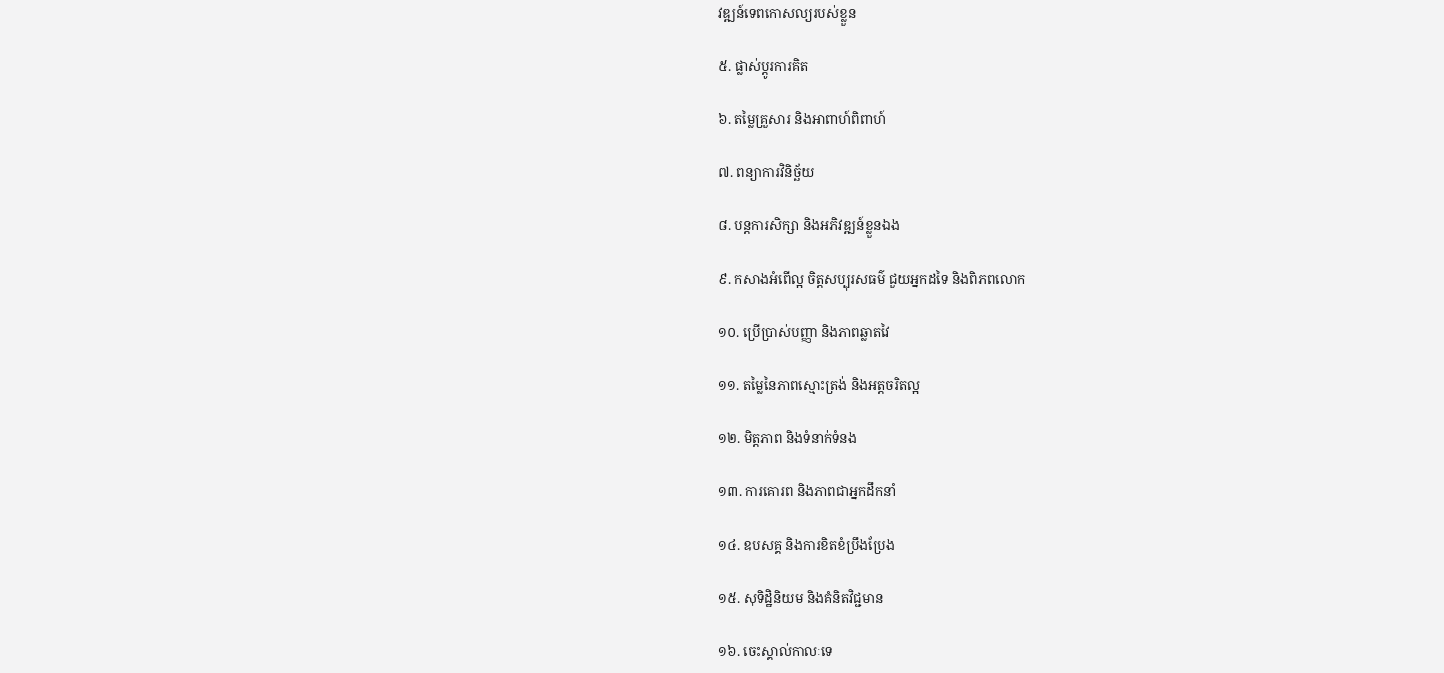វឌ្ឍន៍ទេពកោសល្យរបស់ខ្លួន

៥. ផ្លាស់ប្តូរការគិត

៦. តម្លៃគ្រួសារ និងអាពាហ៍ពិពាហ៍

៧. ពន្យាការវិនិច្ឆ័យ

៨. បន្តការសិក្សា និងអភិវឌ្ឍន៍ខ្លួនឯង

៩. កសាងអំពើល្អ ចិត្តសប្បុរសធម៌ ជួយអ្នកដទៃ និងពិភពលោក

១០. ប្រើប្រាស់បញ្ញា និងភាពឆ្លាតវៃ

១១. តម្លៃនៃភាពស្មោះត្រង់ និងអត្តចរិតល្អ

១២. មិត្តភាព និងទំនាក់ទំនង

១៣. ការគោរព និងភាពជាអ្នកដឹកនាំ

១៤. ឧបសគ្គ និងការខិតខំប្រឹងប្រែង

១៥. សុទិដ្ឋិនិយម និងគំនិតវិជ្ជមាន

១៦. ចេះស្គាល់កាលៈទេ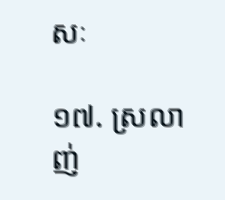សៈ

១៧. ស្រលាញ់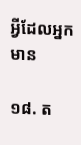អ្វីដែលអ្នកមាន

១៨. ត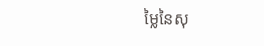ម្លៃនៃសុ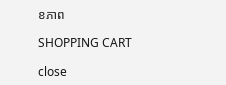ខភាព

SHOPPING CART

close